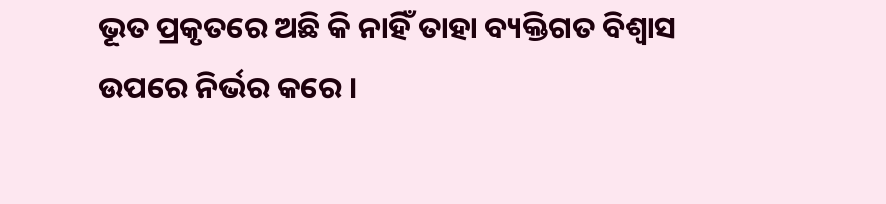ଭୂତ ପ୍ରକୃତରେ ଅଛି କି ନାହିଁ ତାହା ବ୍ୟକ୍ତିଗତ ବିଶ୍ୱାସ ଉପରେ ନିର୍ଭର କରେ ।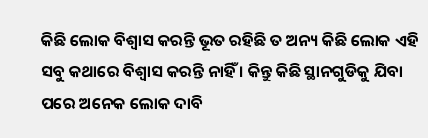କିଛି ଲୋକ ବିଶ୍ୱାସ କରନ୍ତି ଭୂତ ରହିଛି ତ ଅନ୍ୟ କିଛି ଲୋକ ଏହି ସବୁ କଥାରେ ବିଶ୍ୱାସ କରନ୍ତି ନାହିଁ । କିନ୍ତୁ କିଛି ସ୍ଥାନଗୁଡିକୁ ଯିବା ପରେ ଅନେକ ଲୋକ ଦାବି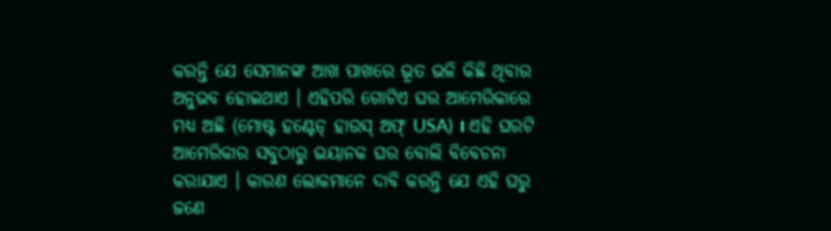କରନ୍ତି ଯେ ସେମାନଙ୍କ ଆଖ ପାଖରେ ଭୂତ ଭଳି କିଛି ଥିବାର ଅନୁଭବ ହୋଇଥାଏ । ଏହିପରି ଗୋଟିଏ ଘର ଆମେରିକାରେ ମଧ୍ୟ ଅଛି (ମୋଷ୍ଟ ହଣ୍ଟେଡ୍ ହାଉସ୍ ଅଫ୍ USA) । ଏହି ଘରଟି ଆମେରିକାର ସବୁଠାରୁ ଭୟାନକ ଘର ବୋଲି ବିବେଚନା କରାଯାଏ । କାରଣ ଲୋକମାନେ ଦାବି କରନ୍ତି ଯେ ଏହି ଘରୁ ଜଣେ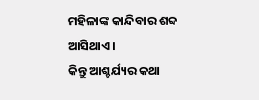ମହିଳାଙ୍କ କାନ୍ଦିବାର ଶବ୍ଦ ଆସିଥାଏ ।
କିନ୍ତୁ ଆଶ୍ଚର୍ଯ୍ୟର କଥା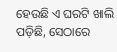ହେଉଛି ଏ ଘରଟି ଖାଲି ପଡ଼ିଛି, ସେଠାରେ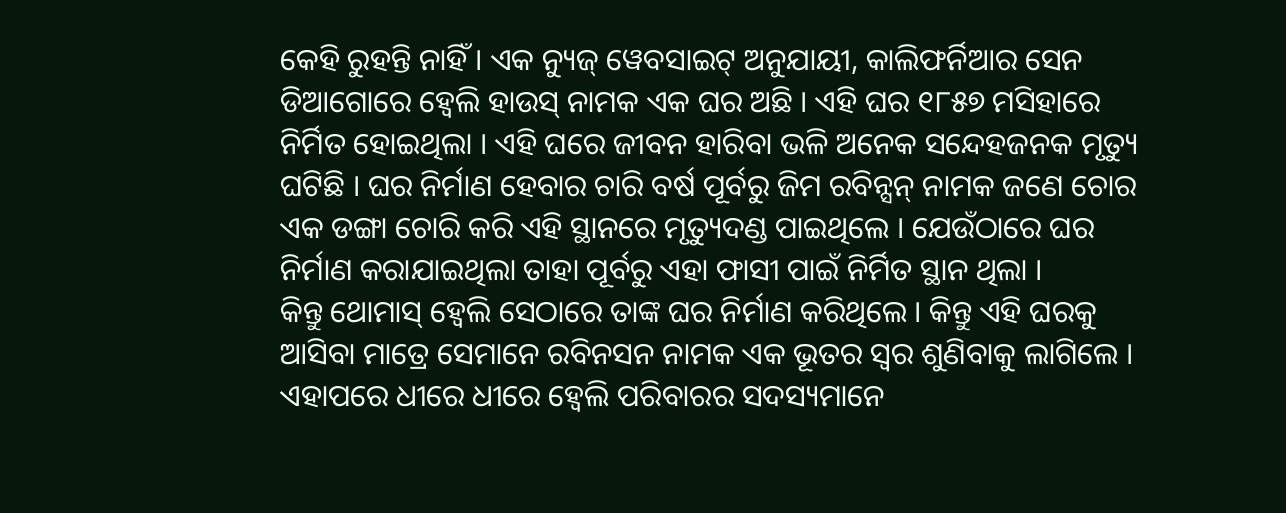କେହି ରୁହନ୍ତି ନାହିଁ । ଏକ ନ୍ୟୁଜ୍ ୱେବସାଇଟ୍ ଅନୁଯାୟୀ, କାଲିଫର୍ନିଆର ସେନ ଡିଆଗୋରେ ହ୍ୱେଲି ହାଉସ୍ ନାମକ ଏକ ଘର ଅଛି । ଏହି ଘର ୧୮୫୭ ମସିହାରେ ନିର୍ମିତ ହୋଇଥିଲା । ଏହି ଘରେ ଜୀବନ ହାରିବା ଭଳି ଅନେକ ସନ୍ଦେହଜନକ ମୃତ୍ୟୁ ଘଟିଛି । ଘର ନିର୍ମାଣ ହେବାର ଚାରି ବର୍ଷ ପୂର୍ବରୁ ଜିମ ରବିନ୍ସନ୍ ନାମକ ଜଣେ ଚୋର ଏକ ଡଙ୍ଗା ଚୋରି କରି ଏହି ସ୍ଥାନରେ ମୃତ୍ୟୁଦଣ୍ଡ ପାଇଥିଲେ । ଯେଉଁଠାରେ ଘର ନିର୍ମାଣ କରାଯାଇଥିଲା ତାହା ପୂର୍ବରୁ ଏହା ଫାସୀ ପାଇଁ ନିର୍ମିତ ସ୍ଥାନ ଥିଲା ।
କିନ୍ତୁ ଥୋମାସ୍ ହ୍ୱେଲି ସେଠାରେ ତାଙ୍କ ଘର ନିର୍ମାଣ କରିଥିଲେ । କିନ୍ତୁ ଏହି ଘରକୁ ଆସିବା ମାତ୍ରେ ସେମାନେ ରବିନସନ ନାମକ ଏକ ଭୂତର ସ୍ୱର ଶୁଣିବାକୁ ଲାଗିଲେ । ଏହାପରେ ଧୀରେ ଧୀରେ ହ୍ୱେଲି ପରିବାରର ସଦସ୍ୟମାନେ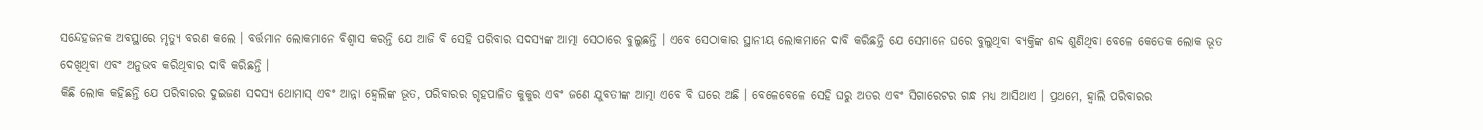ସନ୍ଦେହଜନକ ଅବସ୍ଥାରେ ମୃତ୍ୟୁ ବରଣ କଲେ । ବର୍ତ୍ତମାନ ଲୋକମାନେ ବିଶ୍ୱାସ କରନ୍ତି ଯେ ଆଜି ବି ସେହି ପରିବାର ସଦସ୍ୟଙ୍କ ଆତ୍ମା ସେଠାରେ ବୁଲୁଛନ୍ତି । ଏବେ ସେଠାକାର ସ୍ଥାନୀୟ ଲୋକମାନେ ଦାବି କରିଛନ୍ତି ଯେ ସେମାନେ ଘରେ ବୁଲୁଥିବା ବ୍ୟକ୍ତିଙ୍କ ଶବ୍ଦ ଶୁଣିଥିବା ବେଳେ କେତେକ ଲୋକ ଭୂତ ଦେଖିଥିବା ଏବଂ ଅନୁଭବ କରିଥିବାର ଦାବି କରିଛନ୍ତି ।
କିଛି ଲୋକ କହିଛନ୍ତି ଯେ ପରିବାରର ଦୁଇଜଣ ସଦସ୍ୟ ଥୋମାସ୍ ଏବଂ ଆନ୍ନା ହ୍ୱେଲିଙ୍କ ଭୂତ, ପରିବାରର ଗୃହପାଳିତ କୁକୁର ଏବଂ ଜଣେ ଯୁବତୀଙ୍କ ଆତ୍ମା ଏବେ ବି ଘରେ ଅଛି । ବେଳେବେଳେ ସେହି ଘରୁ ଅତର ଏବଂ ସିଗାରେଟର ଗନ୍ଧ ମଧ୍ୟ ଆସିଥାଏ । ପ୍ରଥମେ, ହ୍ୱାଲି ପରିବାରର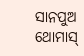ସାନପୁଅ ଥୋମାସ୍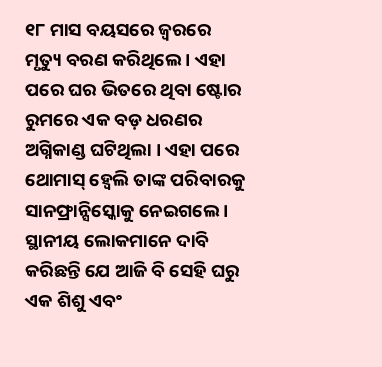୧୮ ମାସ ବୟସରେ ଜ୍ୱରରେ ମୃତ୍ୟୁ ବରଣ କରିଥିଲେ । ଏହା ପରେ ଘର ଭିତରେ ଥିବା ଷ୍ଟୋର ରୁମରେ ଏକ ବଡ଼ ଧରଣର ଅଗ୍ନିକାଣ୍ଡ ଘଟିଥିଲା । ଏହା ପରେ ଥୋମାସ୍ ହ୍ୱେଲି ତାଙ୍କ ପରିବାରକୁ ସାନଫ୍ରାନ୍ସିସ୍କୋକୁ ନେଇଗଲେ । ସ୍ଥାନୀୟ ଲୋକମାନେ ଦାବି କରିଛନ୍ତି ଯେ ଆଜି ବି ସେହି ଘରୁ ଏକ ଶିଶୁ ଏବଂ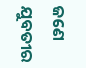ଜଣେ ଯୁବତୀର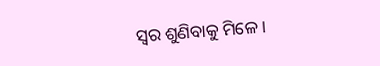ସ୍ୱର ଶୁଣିବାକୁ ମିଳେ ।